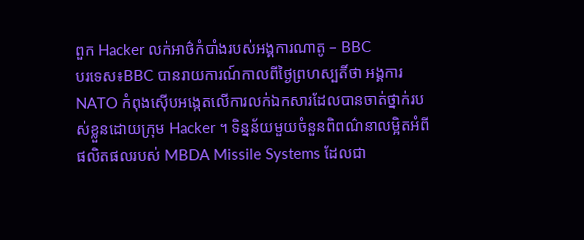ពួក Hacker លក់អាថ៌កំបាំងរបស់អង្គការណាតូ – BBC
បរទេស៖BBC បានរាយការណ៍កាលពីថ្ងៃព្រហស្បតិ៍ថា អង្គការ NATO កំពុងស៊ើបអង្កេតលើការលក់ឯកសារដែលបានចាត់ថ្នាក់របស់ខ្លួនដោយក្រុម Hacker ។ ទិន្នន័យមួយចំនួនពិពណ៌នាលម្អិតអំពីផលិតផលរបស់ MBDA Missile Systems ដែលជា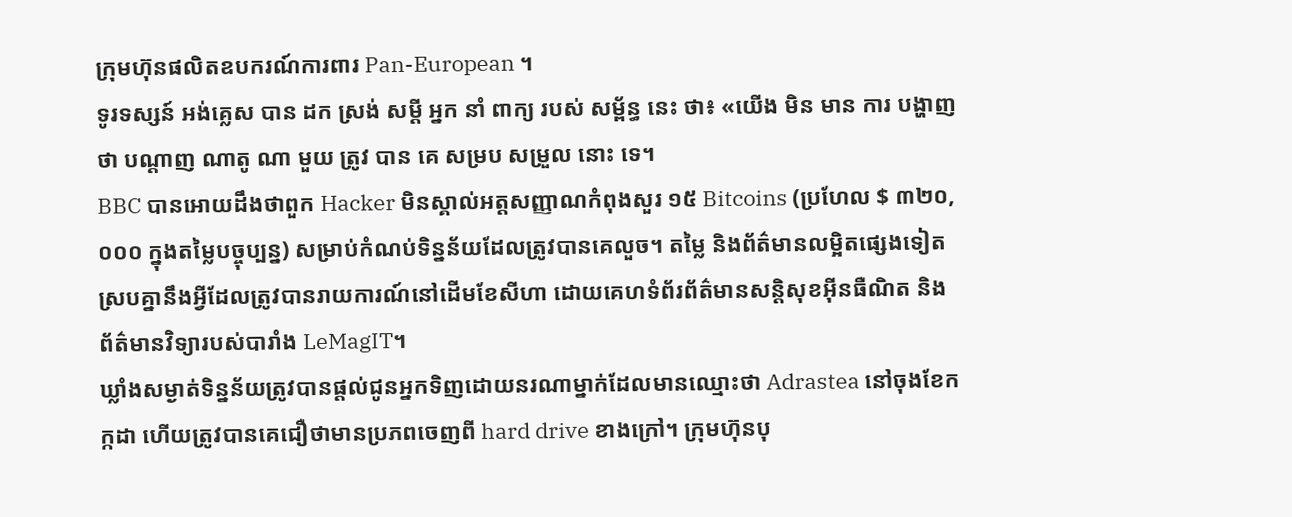ក្រុមហ៊ុនផលិតឧបករណ៍ការពារ Pan-European ។
ទូរទស្សន៍ អង់គ្លេស បាន ដក ស្រង់ សម្ដី អ្នក នាំ ពាក្យ របស់ សម្ព័ន្ធ នេះ ថា៖ «យើង មិន មាន ការ បង្ហាញ ថា បណ្តាញ ណាតូ ណា មួយ ត្រូវ បាន គេ សម្រប សម្រួល នោះ ទេ។
BBC បានអោយដឹងថាពួក Hacker មិនស្គាល់អត្តសញ្ញាណកំពុងសួរ ១៥ Bitcoins (ប្រហែល $ ៣២០,០០០ ក្នុងតម្លៃបច្ចុប្បន្ន) សម្រាប់កំណប់ទិន្នន័យដែលត្រូវបានគេលួច។ តម្លៃ និងព័ត៌មានលម្អិតផ្សេងទៀតស្របគ្នានឹងអ្វីដែលត្រូវបានរាយការណ៍នៅដើមខែសីហា ដោយគេហទំព័រព័ត៌មានសន្តិសុខអ៊ីនធឺណិត និងព័ត៌មានវិទ្យារបស់បារាំង LeMagIT។
ឃ្លាំងសម្ងាត់ទិន្នន័យត្រូវបានផ្តល់ជូនអ្នកទិញដោយនរណាម្នាក់ដែលមានឈ្មោះថា Adrastea នៅចុងខែកក្កដា ហើយត្រូវបានគេជឿថាមានប្រភពចេញពី hard drive ខាងក្រៅ។ ក្រុមហ៊ុនបុ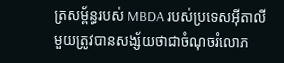ត្រសម្ព័ន្ធរបស់ MBDA របស់ប្រទេសអ៊ីតាលីមួយត្រូវបានសង្ស័យថាជាចំណុចរំលោភ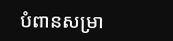បំពានសម្រា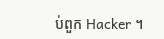ប់ពួក Hacker ។